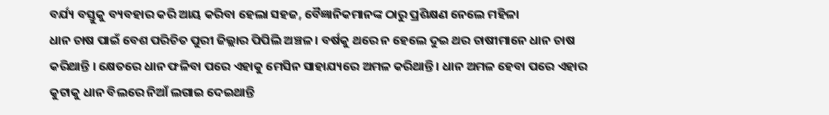ବର୍ଯ୍ୟ ବସ୍ତୁକୁ ବ୍ୟବହାର କରି ଆୟ କରିବା ହେଲା ସହଜ, ବୈଜ୍ଞାନିକମାନଙ୍କ ଠାରୁ ପ୍ରଶିକ୍ଷଣ ନେଲେ ମହିଳା
ଧାନ ଚାଷ ପାଇଁ ବେଶ ପରିଚିତ ପୁରୀ ଜିଲ୍ଲାର ପିପିଲି ଅଞ୍ଚଳ । ବର୍ଷକୁ ଥରେ ନ ହେଲେ ଦୁଇ ଥର ଚାଷୀମାନେ ଧାନ ଚାଷ କରିଥାନ୍ତି । କ୍ଷେତରେ ଧାନ ଫଳିବା ପରେ ଏହାକୁ ମେସିନ ସାହାଯ୍ୟରେ ଅମଳ କରିଥାନ୍ତି । ଧାନ ଅମଳ ହେବା ପରେ ଏହାର କୁଟାକୁ ଧାନ ବିଲରେ ନିଆଁ ଲଗାଇ ଦେଇଥାନ୍ତି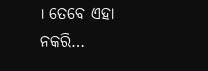। ତେବେ ଏହା ନକରି…